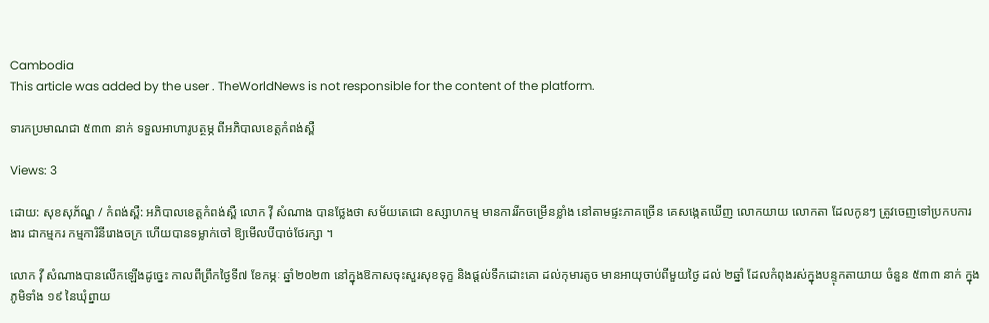Cambodia
This article was added by the user . TheWorldNews is not responsible for the content of the platform.

ទារកប្រមាណជា ៥៣៣ នាក់ ទទួលអាហារូបត្ថម្ភ ពីអភិបាលខេត្តកំពង់ស្ពឺ

Views: 3

ដោយ: សុខសុភ័ណ្ឌ / កំពង់ស្ពឺ: អភិបាលខេត្តកំពង់ស្ពឺ លោក វ៉ី សំណាង បានថ្លែងថា សម័យតេជោ ឧស្សាហកម្ម មានការរីកចម្រើនខ្លាំង នៅតាមផ្ទះភាគច្រើន គេសង្កេតឃើញ លោកយាយ លោកតា ដែលកូនៗ ត្រូវចេញទៅប្រកបការងារ ជាកម្មករ កម្មការិនីរោងចក្រ ហើយបានទម្លាក់ចៅ ឱ្យមើលបីបាច់ថែរក្សា ។

លោក វ៉ី សំណាងបានលើកឡើងដូច្នេះ កាលពីព្រឹកថ្ងៃទី៧ ខែកម្ភៈ ឆ្នាំ២០២៣ នៅក្នុងឱកាសចុះសួរសុខទុក្ខ និងផ្តល់ទឹកដោះគោ ដល់កុមារតូច មានអាយុចាប់ពីមួយថ្ងៃ ដល់ ២ឆ្នាំ ដែលកំពុងរស់ក្នុងបន្ទុកតាយាយ ចំនួន ៥៣៣ នាក់ ក្នុងភូមិទាំង ១៩ នៃឃុំព្នាយ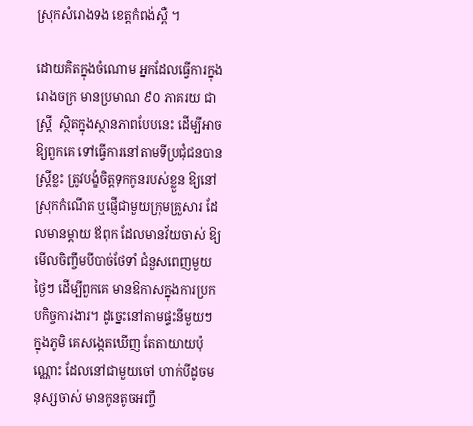ស្រុកសំរោងទង ខេត្តកំពង់ស្ពឺ ។

ដោយគិតក្នុងចំណោម អ្នកដែលធ្វើការក្នុងរោងចក្រ មានប្រមាណ ៩០ ភាគរយ ជាស្រ្តី  ស្ថិតក្នុងស្ថានភាពបែបនេះ ដើម្បីអាចឱ្យពួកគេ ទៅធ្វើការនៅតាមទីប្រជុំជនបាន ស្ត្រីខ្លះ ត្រូវបង្ខំចិត្តទុកកូនរបស់ខ្លួន ឱ្យនៅស្រុកកំណើត ឬផ្ញើជាមួយក្រុមគ្រួសារ ដែលមានម្តាយ ឪពុក ដែលមានវ័យចាស់ ឱ្យមើលចិញ្ចឹមបីបាច់ថែទាំ ជំនួសពេញមួយថ្ងៃៗ ដើម្បីពួកគេ មានឱកាសក្នុងការប្រកបកិច្ចការងារ។ ដូច្នេះនៅតាមផ្ទះនីមួយៗ ក្នុងភូមិ គេសង្កេតឃើញ តែតាយាយប៉ុណ្ណោះ ដែលនៅជាមួយចៅ ហាក់បីដូចមនុស្សចាស់ មានកូនតូចអញ្ចឹ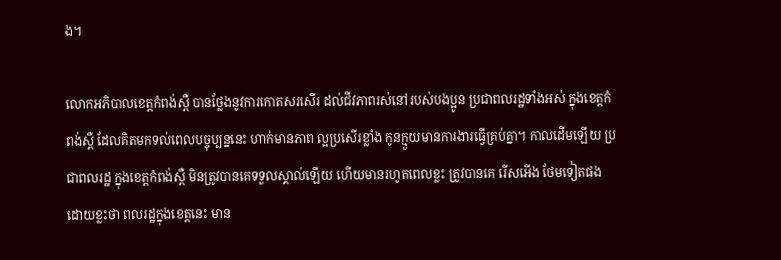ង។

លោកអភិបាលខេត្តកំពង់ស្ពឺ បានថ្លែងនូវការកោតសរសើរ ដល់ជីវភាពរស់នៅរបស់បងប្អូន ប្រជាពលរដ្ឋទាំងអស់ ក្នុងខេត្តកំពង់ស្ពឺ ដែលគិតមកទល់ពេលបច្ចុប្បន្ននេះ ហាក់មានភាព ល្អប្រសើរខ្លាំង កូនក្មួយមានការងារធ្វើគ្រប់គ្នា។ កាលដើមឡើយ ប្រជាពលរដ្ឋ ក្នុងខេត្តកំពង់ស្ពឺ មិនត្រូវបានគេទទួលស្គាល់ឡើយ ហើយមានរហូតពេលខ្លះ ត្រូវបានគេ រើសអើង ថែមទៀតផង ដោយខ្លះថា ពលរដ្ឋក្នុងខេត្តនេះ មាន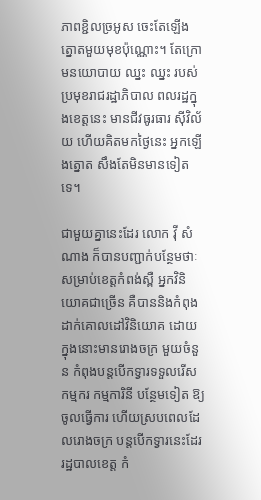ភាពខ្ជិលច្រអូស ចេះតែឡើង ត្នោតមួយមុខប៉ុណ្ណោះ។ តែក្រោមនយោបាយ ឈ្នះ ឈ្នះ របស់ប្រមុខរាជរដ្ឋាភិបាល ពលរដ្ឋក្នុងខេត្តនេះ មានជីវធូរធារ ស៊ីវិល័យ ហើយគិតមកថ្ងៃនេះ អ្នកឡើងត្នោត សឹងតែមិនមានទៀតទេ។

ជាមួយគ្នានេះដែរ លោក វ៉ី សំណាង ក៏បានបញ្ជាក់បន្ថែមថាៈ សម្រាប់ខេត្តកំពង់ស្ពឺ អ្នកវិនិយោគជាច្រើន គឺបាននិងកំពុងដាក់គោលដៅវិនិយោគ ដោយក្នុងនោះមានរោងចក្រ មួយចំនួន កំពុងបន្តបើកទ្វារទទួលរើសកម្មករ កម្មការិនី បន្ថែមទៀត ឱ្យចូលធ្វើការ ហើយស្របពេលដែលរោងចក្រ បន្តបើកទ្វារនេះដែរ រដ្ឋបាលខេត្ត កំ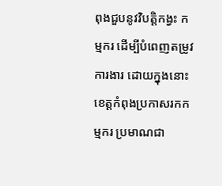ពុងជួបនូវវិបត្តិកង្វះ កម្មករ ដើម្បីបំពេញតម្រូវការងារ ដោយក្នុងនោះ ខេត្តកំពុងប្រកាសរកកម្មករ ប្រមាណជា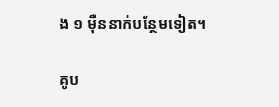ង ១ ម៉ឺននាក់បន្ថែមទៀត។

គូប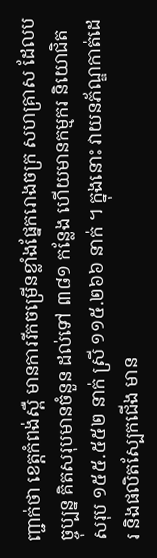ញ្ជាក់ថា ខេត្តកំពង់ស្ពឺ មានការរីកចម្រើនខ្លាំងផ្នែករោងចក្រ សហគ្រាស ដែលបច្ចុប្បន្ន គិតសរុបមានចំនួន ដល់ទៅ ៣៨១ កន្លែង ហើយមានកម្មករ និយោជិត សរុប ១៥៥.៥៥២ នាក់ ស្រី ១១៥.២៦៦ នាក់ ។ ក្នុងនោះ វាយនភ័ណ្ឌកាត់ដេរ និងផលិតស្បែកជើង មាន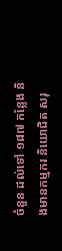ចំនួន ដល់ទៅ ១៨៧ កន្លែង និងមានកម្មករ និយោជិត សរុ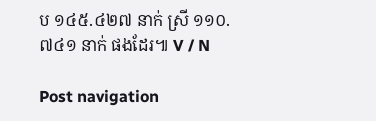ប ១៤៥.៤២៧ នាក់ ស្រី ១១០.៧៤១ នាក់ ផងដែរ៕ V / N

Post navigation